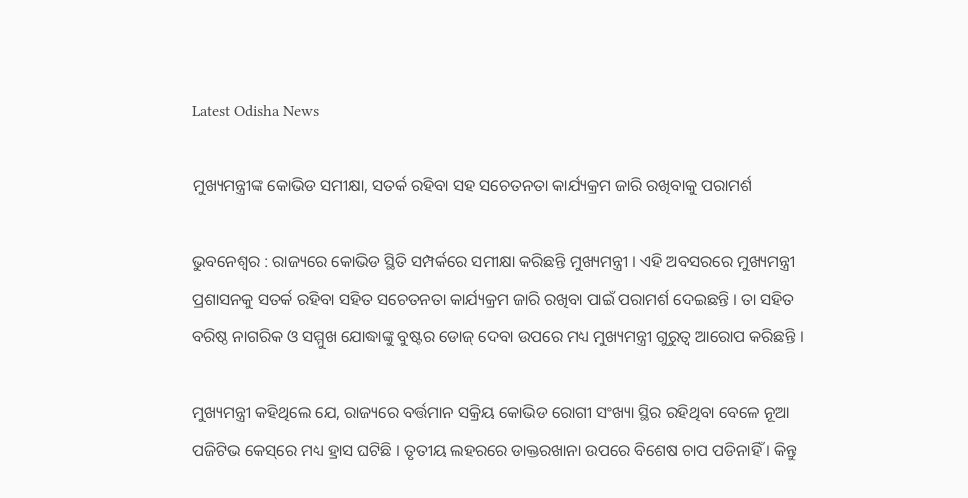Latest Odisha News

ମୁଖ୍ୟମନ୍ତ୍ରୀଙ୍କ କୋଭିଡ ସମୀକ୍ଷା, ସତର୍କ ରହିବା ସହ ସଚେତନତା କାର୍ଯ୍ୟକ୍ରମ ଜାରି ରଖିବାକୁ ପରାମର୍ଶ

ଭୁବନେଶ୍ବର : ରାଜ୍ୟରେ କୋଭିଡ ସ୍ଥିତି ସମ୍ପର୍କରେ ସମୀକ୍ଷା କରିଛନ୍ତି ମୁଖ୍ୟମନ୍ତ୍ରୀ । ଏହି ଅବସରରେ ମୁଖ୍ୟମନ୍ତ୍ରୀ ପ୍ରଶାସନକୁ ସତର୍କ ରହିବା ସହିତ ସଚେତନତା କାର୍ଯ୍ୟକ୍ରମ ଜାରି ରଖିବା ପାଇଁ ପରାମର୍ଶ ଦେଇଛନ୍ତି । ତା ସହିତ ବରିଷ୍ଠ ନାଗରିକ ଓ ସମ୍ମୁଖ ଯୋଦ୍ଧାଙ୍କୁ ବୁଷ୍ଟର ଡୋଜ୍ ଦେବା ଉପରେ ମଧ୍ୟ ମୁଖ୍ୟମନ୍ତ୍ରୀ ଗୁରୁତ୍ବ ଆରୋପ କରିଛନ୍ତି ।

ମୁଖ୍ୟମନ୍ତ୍ରୀ କହିଥିଲେ ଯେ, ରାଜ୍ୟରେ ବର୍ତ୍ତମାନ ସକ୍ରିୟ କୋଭିଡ ରୋଗୀ ସଂଖ୍ୟା ସ୍ଥିର ରହିଥିବା ବେଳେ ନୂଆ ପଜିଟିଭ କେସ୍‌ରେ ମଧ୍ୟ ହ୍ରାସ ଘଟିଛି । ତୃତୀୟ ଲହରରେ ଡାକ୍ତରଖାନା ଉପରେ ବିଶେଷ ଚାପ ପଡିନାହିଁ । କିନ୍ତୁ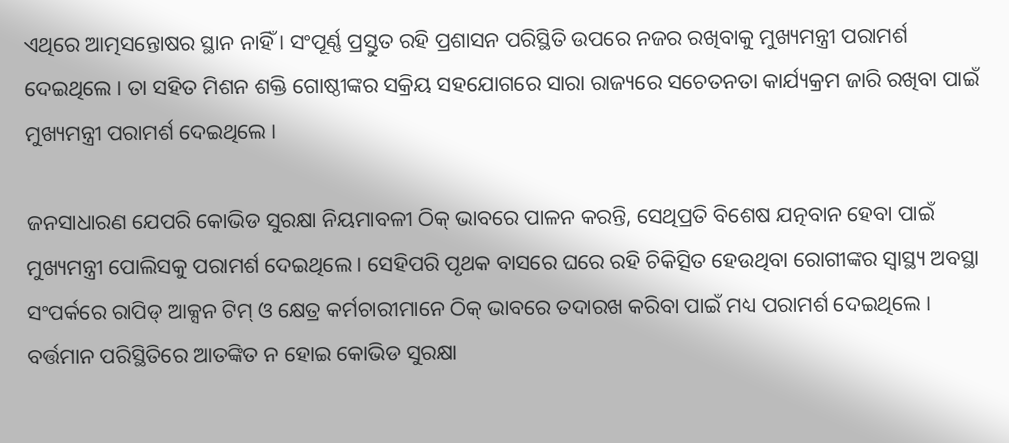ଏଥିରେ ଆତ୍ମସନ୍ତୋଷର ସ୍ଥାନ ନାହିଁ । ସଂପୂର୍ଣ୍ଣ ପ୍ରସ୍ତୁତ ରହି ପ୍ରଶାସନ ପରିସ୍ଥିତି ଉପରେ ନଜର ରଖିବାକୁ ମୁଖ୍ୟମନ୍ତ୍ରୀ ପରାମର୍ଶ ଦେଇଥିଲେ । ତା ସହିତ ମିଶନ ଶକ୍ତି ଗୋଷ୍ଠୀଙ୍କର ସକ୍ରିୟ ସହଯୋଗରେ ସାରା ରାଜ୍ୟରେ ସଚେତନତା କାର୍ଯ୍ୟକ୍ରମ ଜାରି ରଖିବା ପାଇଁ ମୁଖ୍ୟମନ୍ତ୍ରୀ ପରାମର୍ଶ ଦେଇଥିଲେ ।

ଜନସାଧାରଣ ଯେପରି କୋଭିଡ ସୁରକ୍ଷା ନିୟମାବଳୀ ଠିକ୍‌ ଭାବରେ ପାଳନ କରନ୍ତି, ସେଥିପ୍ରତି ବିଶେଷ ଯତ୍ନବାନ ହେବା ପାଇଁ ମୁଖ୍ୟମନ୍ତ୍ରୀ ପୋଲିସକୁ ପରାମର୍ଶ ଦେଇଥିଲେ । ସେହିପରି ପୃଥକ ବାସରେ ଘରେ ରହି ଚିକିତ୍ସିତ ହେଉଥିବା ରୋଗୀଙ୍କର ସ୍ବାସ୍ଥ୍ୟ ଅବସ୍ଥା ସଂପର୍କରେ ରାପିଡ୍ ଆକ୍ସନ ଟିମ୍ ଓ କ୍ଷେତ୍ର କର୍ମଚାରୀମାନେ ଠିକ୍ ଭାବରେ ତଦାରଖ କରିବା ପାଇଁ ମଧ୍ୟ ପରାମର୍ଶ ଦେଇଥିଲେ । ବର୍ତ୍ତମାନ ପରିସ୍ଥିତିରେ ଆତଙ୍କିତ ନ ହୋଇ କୋଭିଡ ସୁରକ୍ଷା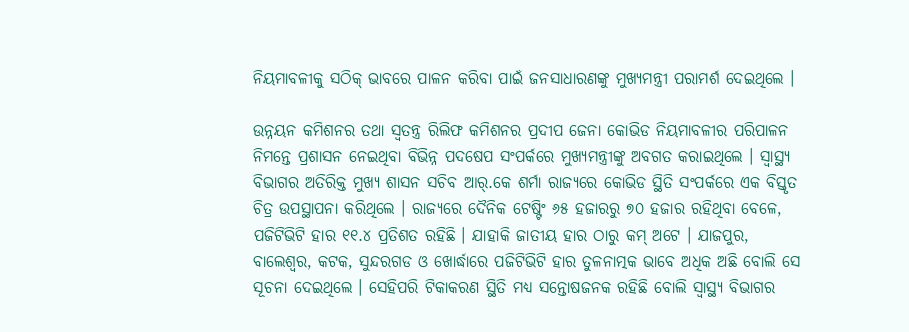ନିୟମାବଳୀକୁ ସଠିକ୍‌ ଭାବରେ ପାଳନ କରିବା ପାଇଁ ଜନସାଧାରଣଙ୍କୁ ମୁଖ୍ୟମନ୍ତ୍ରୀ ପରାମର୍ଶ ଦେଇଥିଲେ ।

ଉନ୍ନୟନ କମିଶନର ତଥା ସ୍ବତନ୍ତ୍ର ରିଲିଫ କମିଶନର ପ୍ରଦୀପ ଜେନା କୋଭିଡ ନିୟମାବଳୀର ପରିପାଳନ ନିମନ୍ତେ ପ୍ରଶାସନ ନେଇଥିବା ବିଭିନ୍ନ ପଦଷେପ ସଂପର୍କରେ ମୁଖ୍ୟମନ୍ତ୍ରୀଙ୍କୁ ଅବଗତ କରାଇଥିଲେ । ସ୍ବାସ୍ଥ୍ୟ ବିଭାଗର ଅତିରିକ୍ତ ମୁଖ୍ୟ ଶାସନ ସଚିବ ଆର୍.କେ ଶର୍ମା ରାଜ୍ୟରେ କୋଭିଡ ସ୍ଥିତି ସଂପର୍କରେ ଏକ ବିସ୍ତୃତ ଚିତ୍ର ଉପସ୍ଥାପନା କରିଥିଲେ । ରାଜ୍ୟରେ ଦୈନିକ ଟେଷ୍ଟିଂ ୬୫ ହଜାରରୁ ୭୦ ହଜାର ରହିଥିବା ବେଳେ, ପଜିଟିଭିଟି ହାର ୧୧.୪ ପ୍ରତିଶତ ରହିଛି । ଯାହାକି ଜାତୀୟ ହାର ଠାରୁ କମ୍‌ ଅଟେ । ଯାଜପୁର, ବାଲେଶ୍ବର, କଟକ, ସୁନ୍ଦରଗଡ ଓ ଖୋର୍ଦ୍ଧାରେ ପଜିଟିଭିଟି ହାର ତୁଳନାତ୍ମକ ଭାବେ ଅଧିକ ଅଛି ବୋଲି ସେ ସୂଚନା ଦେଇଥିଲେ । ସେହିପରି ଟିକାକରଣ ସ୍ଥିତି ମଧ୍ୟ ସନ୍ତୋଷଜନକ ରହିଛି ବୋଲି ସ୍ବାସ୍ଥ୍ୟ ବିଭାଗର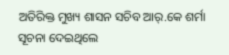ଅତିରିକ୍ତ ମୁଖ୍ୟ ଶାସନ ସଚିବ ଆର୍.କେ ଶର୍ମା ସୂଚନା ଦେଇଥିଲେ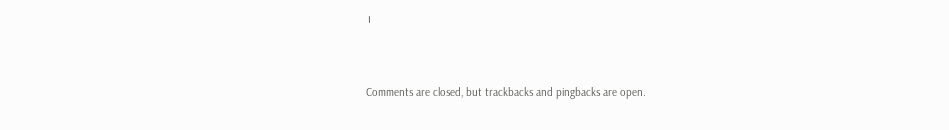।



Comments are closed, but trackbacks and pingbacks are open.